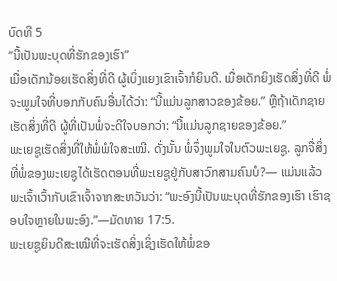ບົດທີ 5
“ນີ້ເປັນພະບຸດທີ່ຮັກຂອງເຮົາ”
ເມື່ອເດັກນ້ອຍເຮັດສິ່ງທີ່ດີ ຜູ້ເບິ່ງແຍງເຂົາເຈົ້າກໍຍິນດີ. ເມື່ອເດັກຍິງເຮັດສິ່ງທີ່ດີ ພໍ່ຈະພູມໃຈທີ່ບອກກັບຄົນອື່ນໄດ້ວ່າ: “ນີ້ແມ່ນລູກສາວຂອງຂ້ອຍ.” ຫຼືຖ້າເດັກຊາຍເຮັດສິ່ງທີ່ດີ ຜູ້ທີ່ເປັນພໍ່ຈະດີໃຈບອກວ່າ: “ນີ້ແມ່ນລູກຊາຍຂອງຂ້ອຍ.”
ພະເຍຊູເຮັດສິ່ງທີ່ໃຫ້ພໍ່ພໍໃຈສະເໝີ. ດັ່ງນັ້ນ ພໍ່ຈຶ່ງພູມໃຈໃນຕົວພະເຍຊູ. ລູກຈື່ສິ່ງທີ່ພໍ່ຂອງພະເຍຊູໄດ້ເຮັດຕອນທີ່ພະເຍຊູຢູ່ກັບສາວົກສາມຄົນບໍ?— ແມ່ນແລ້ວ ພະເຈົ້າເວົ້າກັບເຂົາເຈົ້າຈາກສະຫວັນວ່າ: “ພະອົງນີ້ເປັນພະບຸດທີ່ຮັກຂອງເຮົາ ເຮົາຊອບໃຈຫຼາຍໃນພະອົງ.”—ມັດທາຍ 17:5.
ພະເຍຊູຍິນດີສະເໝີທີ່ຈະເຮັດສິ່ງເຊິ່ງເຮັດໃຫ້ພໍ່ຂອ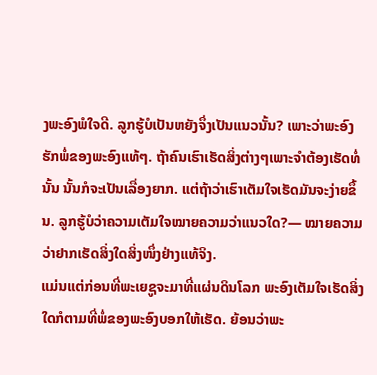ງພະອົງພໍໃຈດີ. ລູກຮູ້ບໍເປັນຫຍັງຈຶ່ງເປັນແນວນັ້ນ? ເພາະວ່າພະອົງຮັກພໍ່ຂອງພະອົງແທ້ໆ. ຖ້າຄົນເຮົາເຮັດສິ່ງຕ່າງໆເພາະຈຳຕ້ອງເຮັດທໍ່ນັ້ນ ນັ້ນກໍຈະເປັນເລື່ອງຍາກ. ແຕ່ຖ້າວ່າເຮົາເຕັມໃຈເຮັດມັນຈະງ່າຍຂຶ້ນ. ລູກຮູ້ບໍວ່າຄວາມເຕັມໃຈໝາຍຄວາມວ່າແນວໃດ?— ໝາຍຄວາມວ່າຢາກເຮັດສິ່ງໃດສິ່ງໜຶ່ງຢ່າງແທ້ຈິງ.
ແມ່ນແຕ່ກ່ອນທີ່ພະເຍຊູຈະມາທີ່ແຜ່ນດິນໂລກ ພະອົງເຕັມໃຈເຮັດສິ່ງໃດກໍຕາມທີ່ພໍ່ຂອງພະອົງບອກໃຫ້ເຮັດ. ຍ້ອນວ່າພະ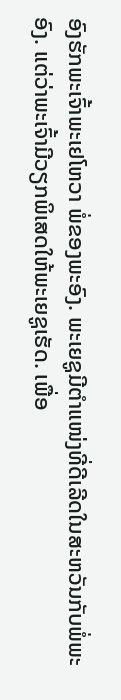ອົງຮັກພະເຈົ້າພະເຢໂຫວາ ພໍ່ຂອງພະອົງ. ພະເຍຊູມີຕຳແໜ່ງທີ່ດີເລີດໃນສະຫວັນກັບພໍ່ພະອົງ. ແຕ່ວ່າພະເຈົ້າມີວຽກພິເສດໃຫ້ພະເຍຊູເຮັດ. ເພື່ອ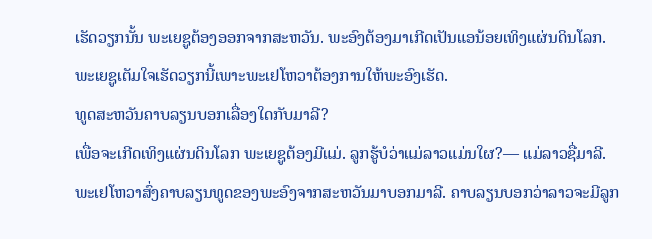ເຮັດວຽກນັ້ນ ພະເຍຊູຕ້ອງອອກຈາກສະຫວັນ. ພະອົງຕ້ອງມາເກີດເປັນແອນ້ອຍເທິງແຜ່ນດິນໂລກ. ພະເຍຊູເຕັມໃຈເຮັດວຽກນີ້ເພາະພະເຢໂຫວາຕ້ອງການໃຫ້ພະອົງເຮັດ.
ທູດສະຫວັນຄາບລຽນບອກເລື່ອງໃດກັບມາລີ?
ເພື່ອຈະເກີດເທິງແຜ່ນດິນໂລກ ພະເຍຊູຕ້ອງມີແມ່. ລູກຮູ້ບໍວ່າແມ່ລາວແມ່ນໃຜ?— ແມ່ລາວຊື່ມາລີ. ພະເຢໂຫວາສົ່ງຄາບລຽນທູດຂອງພະອົງຈາກສະຫວັນມາບອກມາລີ. ຄາບລຽນບອກວ່າລາວຈະມີລູກ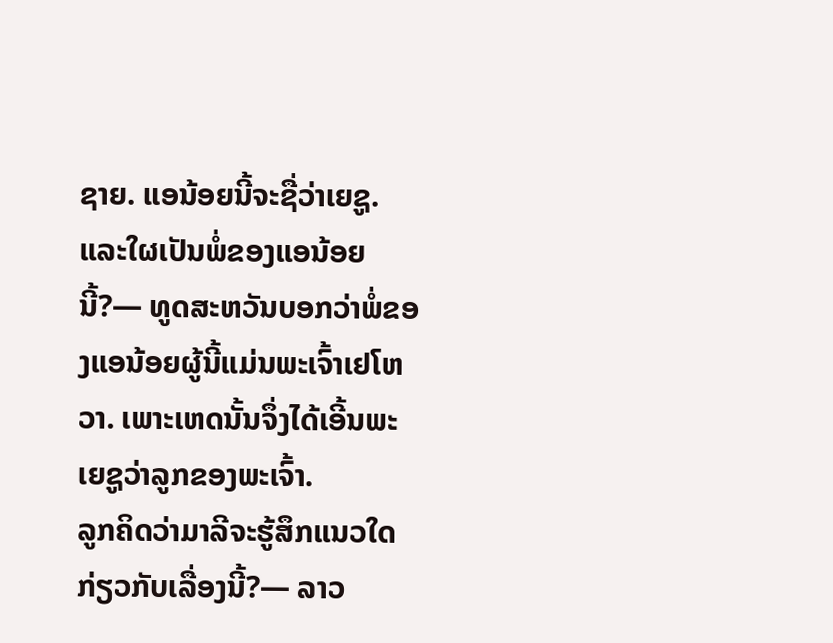ຊາຍ. ແອນ້ອຍນີ້ຈະຊື່ວ່າເຍຊູ. ແລະໃຜເປັນພໍ່ຂອງແອນ້ອຍນີ້?— ທູດສະຫວັນບອກວ່າພໍ່ຂອງແອນ້ອຍຜູ້ນີ້ແມ່ນພະເຈົ້າເຢໂຫວາ. ເພາະເຫດນັ້ນຈຶ່ງໄດ້ເອີ້ນພະເຍຊູວ່າລູກຂອງພະເຈົ້າ.
ລູກຄິດວ່າມາລີຈະຮູ້ສຶກແນວໃດກ່ຽວກັບເລື່ອງນີ້?— ລາວ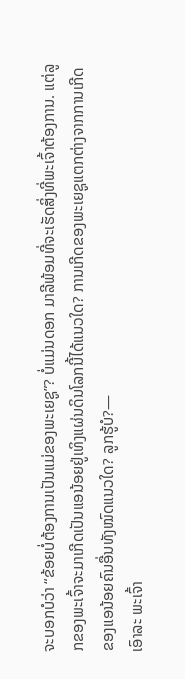ຈະບອກບໍວ່າ “ຂ້ອຍບໍ່ຕ້ອງການເປັນແມ່ຂອງພະເຍຊູ”? ບໍ່ແມ່ນດອກ ມາລີພ້ອມທີ່ຈະເຮັດສິ່ງທີ່ພະເຈົ້າຕ້ອງການ. ແຕ່ລູກຂອງພະເຈົ້າຈະມາເກີດເປັນແອນ້ອຍຢູ່ເທິງແຜ່ນດິນໂລກນີ້ໄດ້ແນວໃດ? ການເກີດຂອງພະເຍຊູແຕກຕ່າງຈາກການເກີດຂອງແອນ້ອຍຄົນອື່ນທັງໝົດແນວໃດ? ລູກຮູ້ບໍ?—
ເອົາລະ ພະເຈົ້າ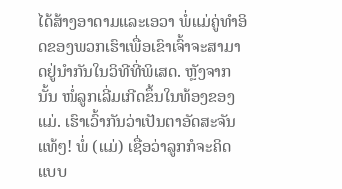ໄດ້ສ້າງອາດາມແລະເອວາ ພໍ່ແມ່ຄູ່ທຳອິດຂອງພວກເຮົາເພື່ອເຂົາເຈົ້າຈະສາມາດຢູ່ນຳກັນໃນວິທີທີ່ພິເສດ. ຫຼັງຈາກນັ້ນ ໜໍ່ລູກເລີ່ມເກີດຂຶ້ນໃນທ້ອງຂອງແມ່. ເຮົາເວົ້າກັນວ່າເປັນຕາອັດສະຈັນແທ້ໆ! ພໍ່ (ແມ່) ເຊື່ອວ່າລູກກໍຈະຄິດແບບ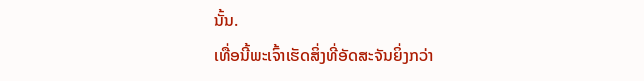ນັ້ນ.
ເທື່ອນີ້ພະເຈົ້າເຮັດສິ່ງທີ່ອັດສະຈັນຍິ່ງກວ່າ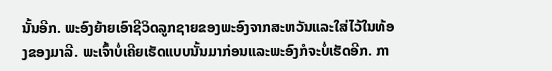ນັ້ນອີກ. ພະອົງຍ້າຍເອົາຊີວິດລູກຊາຍຂອງພະອົງຈາກສະຫວັນແລະໃສ່ໄວ້ໃນທ້ອງຂອງມາລີ. ພະເຈົ້າບໍ່ເຄີຍເຮັດແບບນັ້ນມາກ່ອນແລະພະອົງກໍຈະບໍ່ເຮັດອີກ. ກາ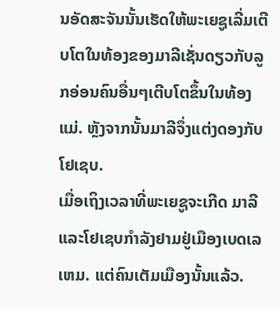ນອັດສະຈັນນັ້ນເຮັດໃຫ້ພະເຍຊູເລີ່ມເຕີບໂຕໃນທ້ອງຂອງມາລີເຊັ່ນດຽວກັບລູກອ່ອນຄົນອື່ນໆເຕີບໂຕຂຶ້ນໃນທ້ອງແມ່. ຫຼັງຈາກນັ້ນມາລີຈຶ່ງແຕ່ງດອງກັບໂຢເຊບ.
ເມື່ອເຖິງເວລາທີ່ພະເຍຊູຈະເກີດ ມາລີແລະໂຢເຊບກຳລັງຢາມຢູ່ເມືອງເບດເລເຫມ. ແຕ່ຄົນເຕັມເມືອງນັ້ນແລ້ວ.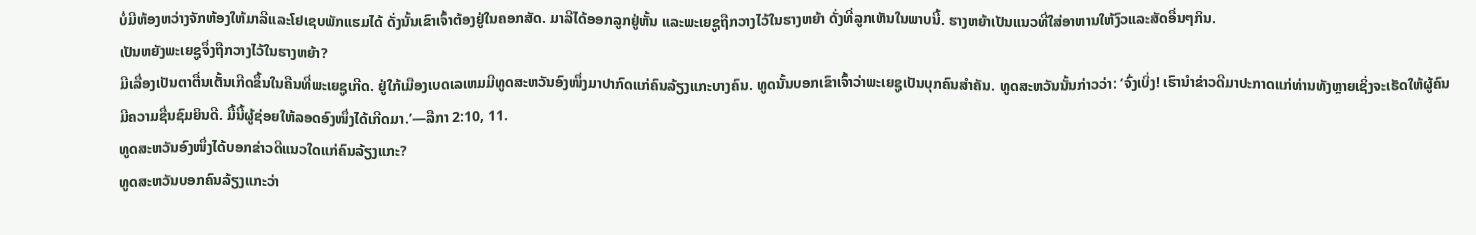ບໍ່ມີຫ້ອງຫວ່າງຈັກຫ້ອງໃຫ້ມາລີແລະໂຢເຊບພັກແຮມໄດ້ ດັ່ງນັ້ນເຂົາເຈົ້າຕ້ອງຢູ່ໃນຄອກສັດ. ມາລີໄດ້ອອກລູກຢູ່ຫັ້ນ ແລະພະເຍຊູຖືກວາງໄວ້ໃນຮາງຫຍ້າ ດັ່ງທີ່ລູກເຫັນໃນພາບນີ້. ຮາງຫຍ້າເປັນແນວທີ່ໃສ່ອາຫານໃຫ້ງົວແລະສັດອື່ນໆກິນ.
ເປັນຫຍັງພະເຍຊູຈຶ່ງຖືກວາງໄວ້ໃນຮາງຫຍ້າ?
ມີເລື່ອງເປັນຕາຕື່ນເຕັ້ນເກີດຂຶ້ນໃນຄືນທີ່ພະເຍຊູເກີດ. ຢູ່ໃກ້ເມືອງເບດເລເຫມມີທູດສະຫວັນອົງໜຶ່ງມາປາກົດແກ່ຄົນລ້ຽງແກະບາງຄົນ. ທູດນັ້ນບອກເຂົາເຈົ້າວ່າພະເຍຊູເປັນບຸກຄົນສຳຄັນ. ທູດສະຫວັນນັ້ນກ່າວວ່າ: ‘ຈົ່ງເບິ່ງ! ເຮົານຳຂ່າວດີມາປະກາດແກ່ທ່ານທັງຫຼາຍເຊິ່ງຈະເຮັດໃຫ້ຜູ້ຄົນມີຄວາມຊື່ນຊົມຍິນດີ. ມື້ນີ້ຜູ້ຊ່ອຍໃຫ້ລອດອົງໜຶ່ງໄດ້ເກີດມາ.’—ລືກາ 2:10, 11.
ທູດສະຫວັນອົງໜຶ່ງໄດ້ບອກຂ່າວດີແນວໃດແກ່ຄົນລ້ຽງແກະ?
ທູດສະຫວັນບອກຄົນລ້ຽງແກະວ່າ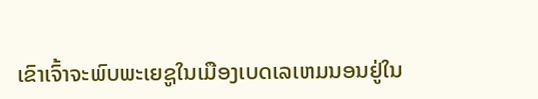ເຂົາເຈົ້າຈະພົບພະເຍຊູໃນເມືອງເບດເລເຫມນອນຢູ່ໃນ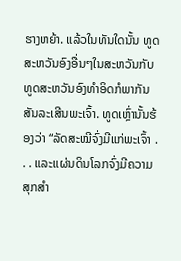ຮາງຫຍ້າ. ແລ້ວໃນທັນໃດນັ້ນ ທູດສະຫວັນອົງອື່ນໆໃນສະຫວັນກັບທູດສະຫວັນອົງທຳອິດກໍພາກັນສັນລະເສີນພະເຈົ້າ. ທູດເຫຼົ່ານັ້ນຮ້ອງວ່າ “ລັດສະໝີຈົ່ງມີແກ່ພະເຈົ້າ . . . ແລະແຜ່ນດິນໂລກຈົ່ງມີຄວາມສຸກສຳ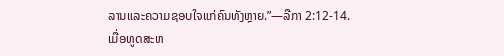ລານແລະຄວາມຊອບໃຈແກ່ຄົນທັງຫຼາຍ.”—ລືກາ 2:12-14.
ເມື່ອທູດສະຫ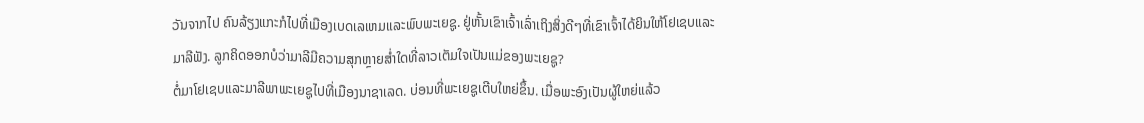ວັນຈາກໄປ ຄົນລ້ຽງແກະກໍໄປທີ່ເມືອງເບດເລເຫມແລະພົບພະເຍຊູ. ຢູ່ຫັ້ນເຂົາເຈົ້າເລົ່າເຖິງສິ່ງດີໆທີ່ເຂົາເຈົ້າໄດ້ຍິນໃຫ້ໂຢເຊບແລະມາລີຟັງ. ລູກຄິດອອກບໍວ່າມາລີມີຄວາມສຸກຫຼາຍສ່ຳໃດທີ່ລາວເຕັມໃຈເປັນແມ່ຂອງພະເຍຊູ?
ຕໍ່ມາໂຢເຊບແລະມາລີພາພະເຍຊູໄປທີ່ເມືອງນາຊາເລດ. ບ່ອນທີ່ພະເຍຊູເຕີບໃຫຍ່ຂຶ້ນ. ເມື່ອພະອົງເປັນຜູ້ໃຫຍ່ແລ້ວ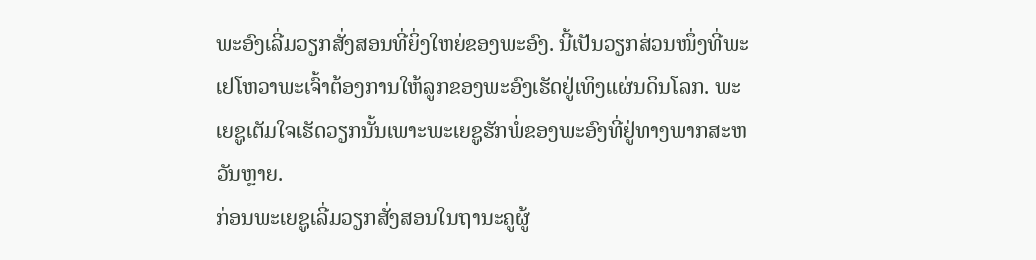ພະອົງເລີ່ມວຽກສັ່ງສອນທີ່ຍິ່ງໃຫຍ່ຂອງພະອົງ. ນີ້ເປັນວຽກສ່ວນໜຶ່ງທີ່ພະເຢໂຫວາພະເຈົ້າຕ້ອງການໃຫ້ລູກຂອງພະອົງເຮັດຢູ່ເທິງແຜ່ນດິນໂລກ. ພະເຍຊູເຕັມໃຈເຮັດວຽກນັ້ນເພາະພະເຍຊູຮັກພໍ່ຂອງພະອົງທີ່ຢູ່ທາງພາກສະຫວັນຫຼາຍ.
ກ່ອນພະເຍຊູເລີ່ມວຽກສັ່ງສອນໃນຖານະຄູຜູ້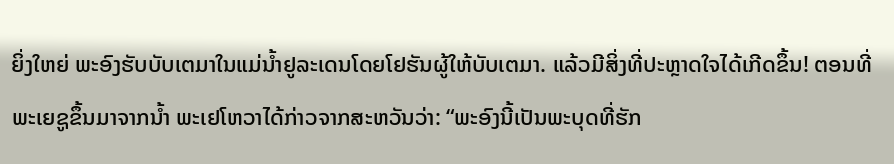ຍິ່ງໃຫຍ່ ພະອົງຮັບບັບເຕມາໃນແມ່ນ້ຳຢູລະເດນໂດຍໂຢຮັນຜູ້ໃຫ້ບັບເຕມາ. ແລ້ວມີສິ່ງທີ່ປະຫຼາດໃຈໄດ້ເກີດຂຶ້ນ! ຕອນທີ່ພະເຍຊູຂຶ້ນມາຈາກນ້ຳ ພະເຢໂຫວາໄດ້ກ່າວຈາກສະຫວັນວ່າ: “ພະອົງນີ້ເປັນພະບຸດທີ່ຮັກ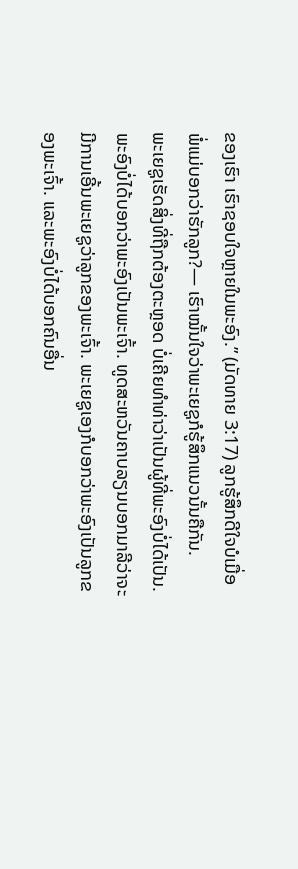ຂອງເຮົາ ເຮົາຊອບໃຈຫຼາຍໃນພະອົງ.” (ມັດທາຍ 3:17) ລູກຮູ້ສຶກດີໃຈບໍເມື່ອພໍ່ແມ່ບອກວ່າຮັກລູກ?— ເຮົາໝັ້ນໃຈວ່າພະເຍຊູກໍຮູ້ສຶກແນວນັ້ນຄືກັນ.
ພະເຍຊູເຮັດສິ່ງທີ່ຖືກຕ້ອງຕະຫຼອດ ບໍ່ເຄີຍທຳທ່າວ່າເປັນຜູ້ທີ່ພະອົງບໍ່ໄດ້ເປັນ. ພະອົງບໍ່ໄດ້ບອກວ່າພະອົງເປັນພະເຈົ້າ. ທູດສະຫວັນຄາບລຽນບອກມາລີວ່າຈະມີການເອີ້ນພະເຍຊູວ່າລູກຂອງພະເຈົ້າ. ພະເຍຊູເອງກໍບອກວ່າພະອົງເປັນລູກຂອງພະເຈົ້າ. ແລະພະອົງບໍ່ໄດ້ບອກຄົນອື່ນ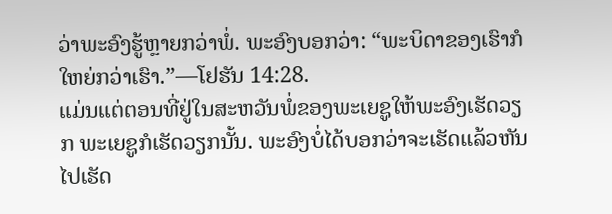ວ່າພະອົງຮູ້ຫຼາຍກວ່າພໍ່. ພະອົງບອກວ່າ: “ພະບິດາຂອງເຮົາກໍໃຫຍ່ກວ່າເຮົາ.”—ໂຢຮັນ 14:28.
ແມ່ນແຕ່ຕອນທີ່ຢູ່ໃນສະຫວັນພໍ່ຂອງພະເຍຊູໃຫ້ພະອົງເຮັດວຽກ ພະເຍຊູກໍເຮັດວຽກນັ້ນ. ພະອົງບໍ່ໄດ້ບອກວ່າຈະເຮັດແລ້ວຫັນໄປເຮັດ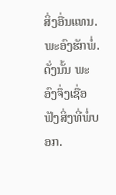ສິ່ງອື່ນແທນ. ພະອົງຮັກພໍ່. ດັ່ງນັ້ນ ພະອົງຈຶ່ງເຊື່ອຟັງສິ່ງທີ່ພໍ່ບອກ.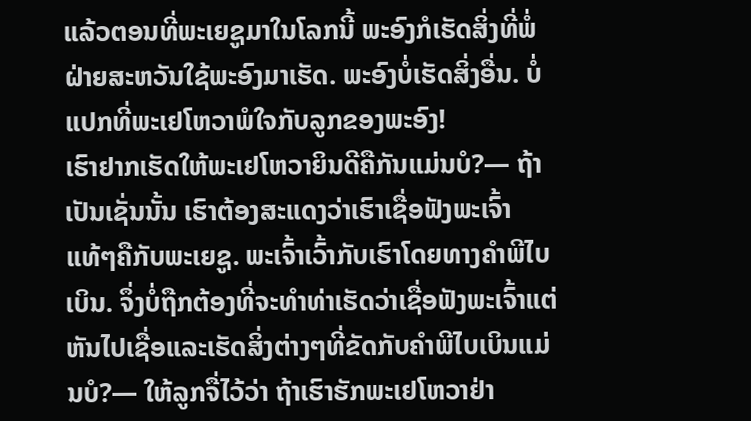ແລ້ວຕອນທີ່ພະເຍຊູມາໃນໂລກນີ້ ພະອົງກໍເຮັດສິ່ງທີ່ພໍ່ຝ່າຍສະຫວັນໃຊ້ພະອົງມາເຮັດ. ພະອົງບໍ່ເຮັດສິ່ງອື່ນ. ບໍ່ແປກທີ່ພະເຢໂຫວາພໍໃຈກັບລູກຂອງພະອົງ!
ເຮົາຢາກເຮັດໃຫ້ພະເຢໂຫວາຍິນດີຄືກັນແມ່ນບໍ?— ຖ້າເປັນເຊັ່ນນັ້ນ ເຮົາຕ້ອງສະແດງວ່າເຮົາເຊື່ອຟັງພະເຈົ້າແທ້ໆຄືກັບພະເຍຊູ. ພະເຈົ້າເວົ້າກັບເຮົາໂດຍທາງຄຳພີໄບເບິນ. ຈຶ່ງບໍ່ຖືກຕ້ອງທີ່ຈະທຳທ່າເຮັດວ່າເຊື່ອຟັງພະເຈົ້າແຕ່ຫັນໄປເຊື່ອແລະເຮັດສິ່ງຕ່າງໆທີ່ຂັດກັບຄຳພີໄບເບິນແມ່ນບໍ?— ໃຫ້ລູກຈື່ໄວ້ວ່າ ຖ້າເຮົາຮັກພະເຢໂຫວາຢ່າ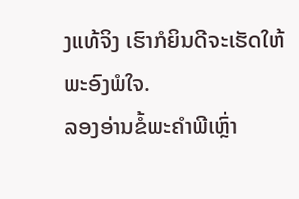ງແທ້ຈິງ ເຮົາກໍຍິນດີຈະເຮັດໃຫ້ພະອົງພໍໃຈ.
ລອງອ່ານຂໍ້ພະຄຳພີເຫຼົ່າ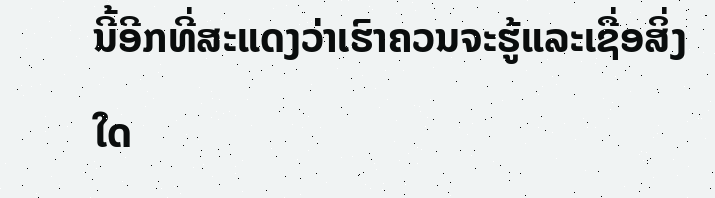ນີ້ອີກທີ່ສະແດງວ່າເຮົາຄວນຈະຮູ້ແລະເຊື່ອສິ່ງໃດ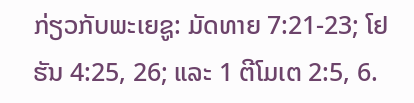ກ່ຽວກັບພະເຍຊູ: ມັດທາຍ 7:21-23; ໂຢຮັນ 4:25, 26; ແລະ 1 ຕີໂມເຕ 2:5, 6.